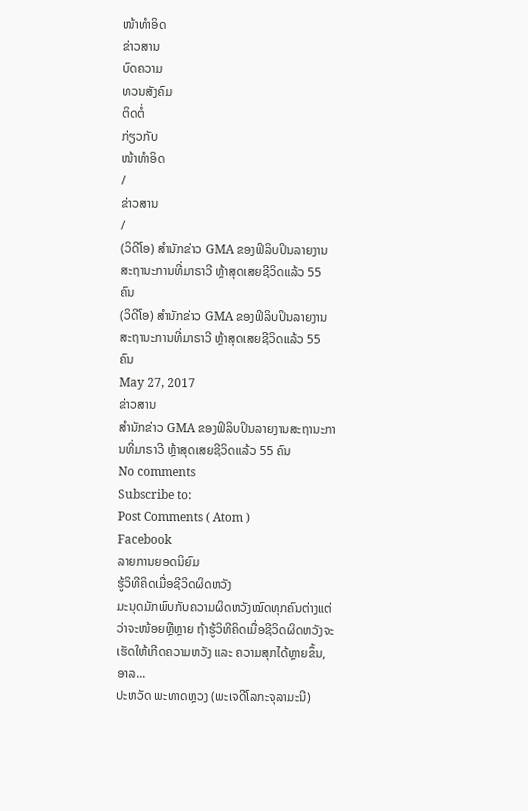ໜ້າທຳອິດ
ຂ່າວສານ
ບົດຄວາມ
ທວນສັງຄົມ
ຕິດຕໍ່
ກ່ຽວກັບ
ໜ້າທຳອິດ
/
ຂ່າວສານ
/
(ວິດີໂອ) ສຳນັກຂ່າວ GMA ຂອງຟິລິບປິນລາຍງານສະຖານະການທີ່ມາຣາວີ ຫຼ້າສຸດເສຍຊີວິດແລ້ວ 55 ຄົນ
(ວິດີໂອ) ສຳນັກຂ່າວ GMA ຂອງຟິລິບປິນລາຍງານສະຖານະການທີ່ມາຣາວີ ຫຼ້າສຸດເສຍຊີວິດແລ້ວ 55 ຄົນ
May 27, 2017
ຂ່າວສານ
ສຳນັກຂ່າວ GMA ຂອງຟິລິບປິນລາຍງານສະຖານະການທີ່ມາຣາວີ ຫຼ້າສຸດເສຍຊີວິດແລ້ວ 55 ຄົນ
No comments
Subscribe to:
Post Comments ( Atom )
Facebook
ລາຍການຍອດນິຍົມ
ຮູ້ວິທີຄິດເມື່ອຊີວິດຜິດຫວັງ
ມະນຸດມັກພົບກັບຄວາມຜິດຫວັງໝົດທຸກຄົນຕ່າງແຕ່ວ່າຈະໜ້ອຍຫຼືຫຼາຍ ຖ້າຮູ້ວິທີຄິດເມື່ອຊີວິດຜິດຫວັງຈະເຮັດໃຫ້ເກີດຄວາມຫວັງ ແລະ ຄວາມສຸກໄດ້ຫຼາຍຂຶ້ນ, ອາລ...
ປະຫວັດ ພະທາດຫຼວງ (ພະເຈດີໂລກະຈຸລາມະນີ)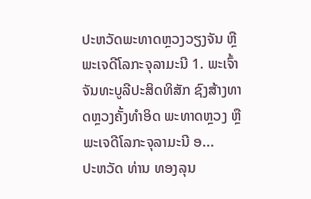ປະຫວັດພະທາດຫຼວງວຽງຈັນ ຫຼື ພະເຈດີໂລກະຈຸລາມະນີ 1. ພະເຈົ້າຈັນທະບູລີປະສິດທິສັກ ຊົງສ້າງທາດຫຼວງຄັ້ງທຳອິດ ພະທາດຫຼວງ ຫຼື ພະເຈດີໂລກະຈຸລາມະນີ ອ...
ປະຫວັດ ທ່ານ ທອງລຸນ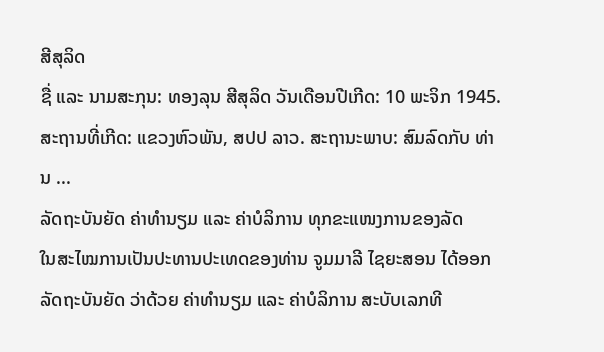ສີສຸລິດ
ຊື່ ແລະ ນາມສະກຸນ: ທອງລຸນ ສີສຸລິດ ວັນເດືອນປີເກີດ: 10 ພະຈິກ 1945. ສະຖານທີ່ເກີດ: ແຂວງຫົວພັນ, ສປປ ລາວ. ສະຖານະພາບ: ສົມລົດກັບ ທ່ານ ...
ລັດຖະບັນຍັດ ຄ່າທຳນຽມ ແລະ ຄ່າບໍລິການ ທຸກຂະແໜງການຂອງລັດ
ໃນສະໄໝການເປັນປະທານປະເທດຂອງທ່ານ ຈູມມາລີ ໄຊຍະສອນ ໄດ້ອອກລັດຖະບັນຍັດ ວ່າດ້ວຍ ຄ່າທຳນຽມ ແລະ ຄ່າບໍລິການ ສະບັບເລກທີ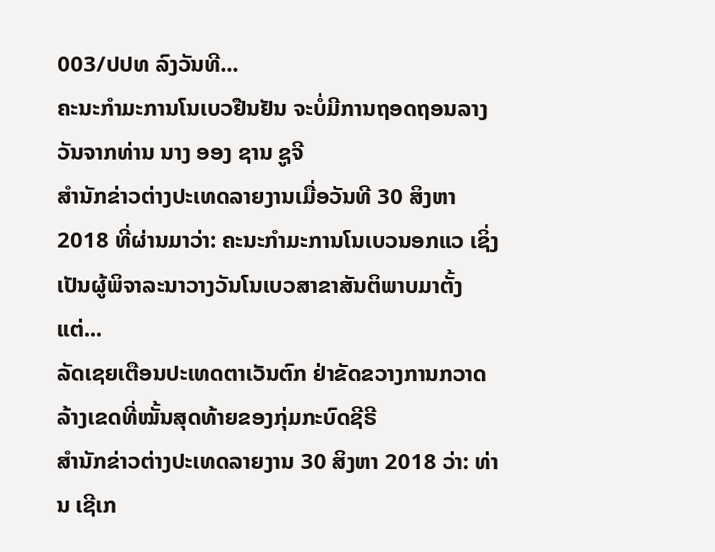003/ປປທ ລົງວັນທີ...
ຄະນະກຳມະການໂນເບວຢືນຢັນ ຈະບໍ່ມີການຖອດຖອນລາງວັນຈາກທ່ານ ນາງ ອອງ ຊານ ຊູຈີ
ສຳນັກຂ່າວຕ່າງປະເທດລາຍງານເມື່ອວັນທີ 30 ສິງຫາ 2018 ທີ່ຜ່ານມາວ່າ: ຄະນະກຳມະການໂນເບວນອກແວ ເຊິ່ງເປັນຜູ້ພິຈາລະນາວາງວັນໂນເບວສາຂາສັນຕິພາບມາຕັ້ງແຕ່...
ລັດເຊຍເຕືອນປະເທດຕາເວັນຕົກ ຢ່າຂັດຂວາງການກວາດລ້າງເຂດທີ່ໝັ້ນສຸດທ້າຍຂອງກຸ່ມກະບົດຊີຣີ
ສຳນັກຂ່າວຕ່າງປະເທດລາຍງານ 30 ສິງຫາ 2018 ວ່າ: ທ່ານ ເຊີເກ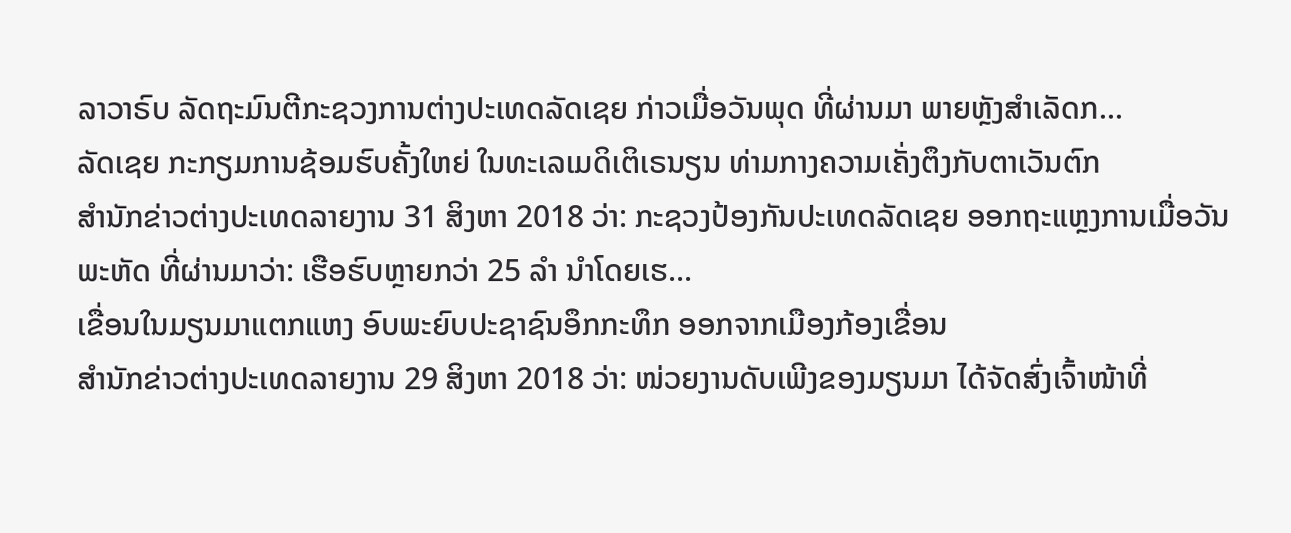ລາວາຣົບ ລັດຖະມົນຕີກະຊວງການຕ່າງປະເທດລັດເຊຍ ກ່າວເມື່ອວັນພຸດ ທີ່ຜ່ານມາ ພາຍຫຼັງສຳເລັດກ...
ລັດເຊຍ ກະກຽມການຊ້ອມຮົບຄັ້ງໃຫຍ່ ໃນທະເລເມດິເຕິເຣນຽນ ທ່າມກາງຄວາມເຄັ່ງຕຶງກັບຕາເວັນຕົກ
ສຳນັກຂ່າວຕ່າງປະເທດລາຍງານ 31 ສິງຫາ 2018 ວ່າ: ກະຊວງປ້ອງກັນປະເທດລັດເຊຍ ອອກຖະແຫຼງການເມື່ອວັນພະຫັດ ທີ່ຜ່ານມາວ່າ: ເຮືອຮົບຫຼາຍກວ່າ 25 ລຳ ນຳໂດຍເຮ...
ເຂື່ອນໃນມຽນມາແຕກແຫງ ອົບພະຍົບປະຊາຊົນອຶກກະທຶກ ອອກຈາກເມືອງກ້ອງເຂື່ອນ
ສຳນັກຂ່າວຕ່າງປະເທດລາຍງານ 29 ສິງຫາ 2018 ວ່າ: ໜ່ວຍງານດັບເພີງຂອງມຽນມາ ໄດ້ຈັດສົ່ງເຈົ້າໜ້າທີ່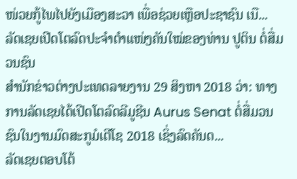ໜ່ວຍກູ້ໄພໄປຍັງເມືອງສະວາ ເພື່ອຊ່ວຍເຫຼືອປະຊາຊົນ ເນື...
ລັດເຊຍເປີດໂຕລົດປະຈຳຕຳແໜ່ງຄັນໃໝ່ຂອງທ່ານ ປູຕິນ ຕໍ່ສື່ມວນຊົນ
ສຳນັກຂ່າວຕ່າງປະເທດລາຍງານ 29 ສິງຫາ 2018 ວ່າ: ທາງການລັດເຊຍໄດ້ເປີດໂຕລົດລີມູຊີນ Aurus Senat ຕໍ່ສື່ມວນຊົນໃນງານມົດສະກູມໍເຕີໂຊ 2018 ເຊິ່ງລົດຄັນດ...
ລັດເຊຍຕອບໂຕ້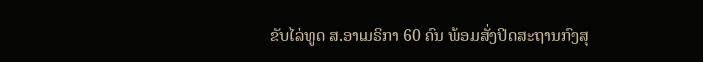ຂັບໄລ່ທູດ ສ.ອາເມຣິກາ 60 ຄົນ ພ້ອມສັ່ງປິດສະຖານກົງສຸ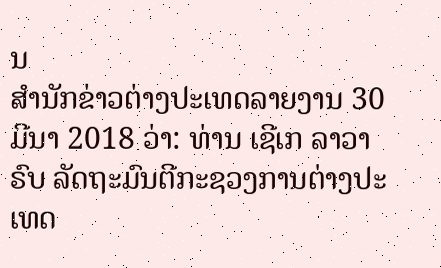ນ
ສຳນັກຂ່າວຕ່າງປະເທດລາຍງານ 30 ມີນາ 2018 ວ່າ: ທ່ານ ເຊີເກ ລາວາຣົບ ລັດຖະມົນຕີກະຊວງການຕ່າງປະເທດ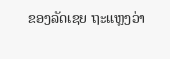ຂອງລັດເຊຍ ຖະແຫຼງວ່າ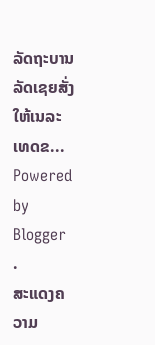ລັດຖະບານລັດເຊຍສັ່ງໃຫ້ເນລະເທດຂ...
Powered by
Blogger
.
ສະແດງຄວາມ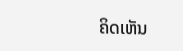ຄິດເຫັນ